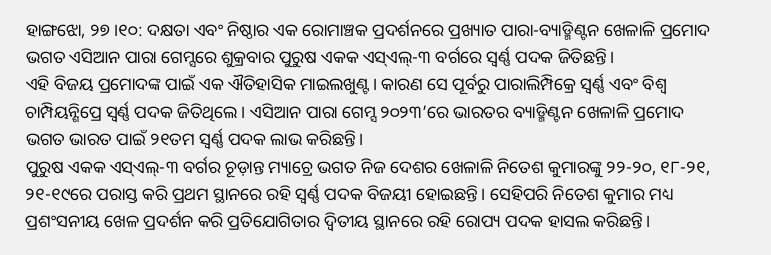ହାଙ୍ଗଝୋ, ୨୭।୧୦: ଦକ୍ଷତା ଏବଂ ନିଷ୍ଠାର ଏକ ରୋମାଞ୍ଚକ ପ୍ରଦର୍ଶନରେ ପ୍ରଖ୍ୟାତ ପାରା-ବ୍ୟାଡ୍ମିଣ୍ଟନ ଖେଳାଳି ପ୍ରମୋଦ ଭଗତ ଏସିଆନ ପାରା ଗେମ୍ସରେ ଶୁକ୍ରବାର ପୁରୁଷ ଏକକ ଏସ୍ଏଲ୍-୩ ବର୍ଗରେ ସ୍ବର୍ଣ୍ଣ ପଦକ ଜିତିଛନ୍ତି।
ଏହି ବିଜୟ ପ୍ରମୋଦଙ୍କ ପାଇଁ ଏକ ଐତିହାସିକ ମାଇଲଖୁଣ୍ଟ। କାରଣ ସେ ପୂର୍ବରୁ ପାରାଲିମ୍ପିକ୍ରେ ସ୍ବର୍ଣ୍ଣ ଏବଂ ବିଶ୍ୱ ଚାମ୍ପିୟନ୍ଶିପ୍ରେ ସ୍ବର୍ଣ୍ଣ ପଦକ ଜିତିଥିଲେ। ଏସିଆନ ପାରା ଗେମ୍ସ ୨୦୨୩’ରେ ଭାରତର ବ୍ୟାଡ୍ମିଣ୍ଟନ ଖେଳାଳି ପ୍ରମୋଦ ଭଗତ ଭାରତ ପାଇଁ ୨୧ତମ ସ୍ବର୍ଣ୍ଣ ପଦକ ଲାଭ କରିଛନ୍ତି।
ପୁରୁଷ ଏକକ ଏସ୍ଏଲ୍-୩ ବର୍ଗର ଚୂଡ଼ାନ୍ତ ମ୍ୟାଚ୍ରେ ଭଗତ ନିଜ ଦେଶର ଖେଳାଳି ନିତେଶ କୁମାରଙ୍କୁ ୨୨-୨୦, ୧୮-୨୧, ୨୧-୧୯ରେ ପରାସ୍ତ କରି ପ୍ରଥମ ସ୍ଥାନରେ ରହି ସ୍ବର୍ଣ୍ଣ ପଦକ ବିଜୟୀ ହୋଇଛନ୍ତି। ସେହିପରି ନିତେଶ କୁମାର ମଧ୍ୟ ପ୍ରଶଂସନୀୟ ଖେଳ ପ୍ରଦର୍ଶନ କରି ପ୍ରତିଯୋଗିତାର ଦ୍ବିତୀୟ ସ୍ଥାନରେ ରହି ରୋପ୍ୟ ପଦକ ହାସଲ କରିଛନ୍ତି।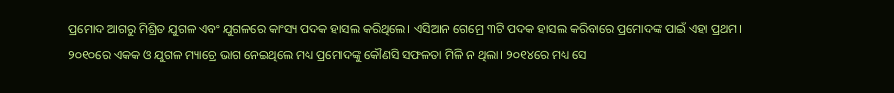ପ୍ରମୋଦ ଆଗରୁ ମିଶ୍ରିତ ଯୁଗଳ ଏବଂ ଯୁଗଳରେ କାଂସ୍ୟ ପଦକ ହାସଲ କରିଥିଲେ। ଏସିଆନ ଗେମ୍ରେ ୩ଟି ପଦକ ହାସଲ କରିବାରେ ପ୍ରମୋଦଙ୍କ ପାଇଁ ଏହା ପ୍ରଥମ। ୨୦୧୦ରେ ଏକକ ଓ ଯୁଗଳ ମ୍ୟାଚ୍ରେ ଭାଗ ନେଇଥିଲେ ମଧ୍ୟ ପ୍ରମୋଦଙ୍କୁ କୌଣସି ସଫଳତା ମିଳି ନ ଥିଲା। ୨୦୧୪ରେ ମଧ୍ୟ ସେ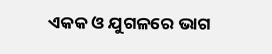ଏକକ ଓ ଯୁଗଳରେ ଭାଗ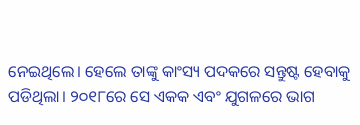ନେଇଥିଲେ। ହେଲେ ତାଙ୍କୁ କାଂସ୍ୟ ପଦକରେ ସନ୍ତୁଷ୍ଟ ହେବାକୁ ପଡିଥିଲା। ୨୦୧୮ରେ ସେ ଏକକ ଏବଂ ଯୁଗଳରେ ଭାଗ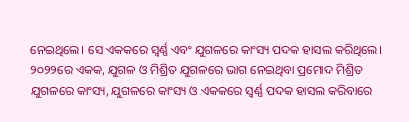ନେଇଥିଲେ। ସେ ଏକକରେ ସ୍ବର୍ଣ୍ଣ ଏବଂ ଯୁଗଳରେ କାଂସ୍ୟ ପଦକ ହାସଲ କରିଥିଲେ। ୨୦୨୨ରେ ଏକକ, ଯୁଗଳ ଓ ମିଶ୍ରିତ ଯୁଗଳରେ ଭାଗ ନେଇଥିବା ପ୍ରମୋଦ ମିଶ୍ରିତ ଯୁଗଳରେ କାଂସ୍ୟ, ଯୁଗଳରେ କାଂସ୍ୟ ଓ ଏକକରେ ସ୍ବର୍ଣ୍ଣ ପଦକ ହାସଲ କରିବାରେ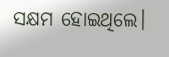ସକ୍ଷମ ହୋଇଥିଲେ।